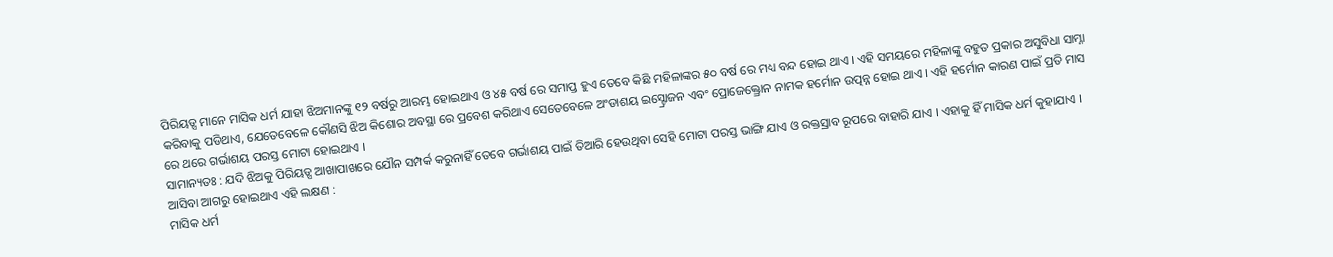ପିରିୟଡ୍ସ ମାନେ ମାସିକ ଧର୍ମ ଯାହା ଝିଅମାନଙ୍କୁ ୧୨ ବର୍ଷରୁ ଆରମ୍ଭ ହୋଇଥାଏ ଓ ୪୫ ବର୍ଷ ରେ ସମାପ୍ତ ହୁଏ ତେବେ କିଛି ମହିଳାଙ୍କର ୫୦ ବର୍ଷ ରେ ମଧ୍ୟ ବନ୍ଦ ହୋଇ ଥାଏ । ଏହି ସମୟରେ ମହିଳାଙ୍କୁ ବହୁତ ପ୍ରକାର ଅସୁବିଧା ସାମ୍ନା କରିବାକୁ ପଡିଥାଏ, ଯେତେବେଳେ କୌଣସି ଝିଅ କିଶୋର ଅବସ୍ଥା ରେ ପ୍ରବେଶ କରିଥାଏ ସେତେବେଳେ ଅଂଡାଶୟ ଇସ୍ଟ୍ରୋଜନ ଏବଂ ପ୍ରୋଜେକ୍ତ୍ରୋନ ନାମକ ହର୍ମୋନ ଉତ୍ପନ୍ନ ହୋଇ ଥାଏ । ଏହି ହର୍ମୋନ କାରଣ ପାଇଁ ପ୍ରତି ମାସ ରେ ଥରେ ଗର୍ଭାଶୟ ପରସ୍ତ ମୋଟା ହୋଇଥାଏ ।
ସାମାନ୍ୟତଃ : ଯଦି ଝିଅକୁ ପିରିୟଡ୍ସ ଆଖାପାଖରେ ଯୌନ ସମ୍ପର୍କ କରୁନାହିଁ ତେବେ ଗର୍ଭାଶୟ ପାଇଁ ତିଆରି ହେଉଥିବା ସେହି ମୋଟା ପରସ୍ତ ଭାଙ୍ଗି ଯାଏ ଓ ରକ୍ତସ୍ରାବ ରୂପରେ ବାହାରି ଯାଏ । ଏହାକୁ ହିଁ ମାସିକ ଧର୍ମ କୁହାଯାଏ ।
ଆସିବା ଆଗରୁ ହୋଇଥାଏ ଏହି ଲକ୍ଷଣ :
ମାସିକ ଧର୍ମ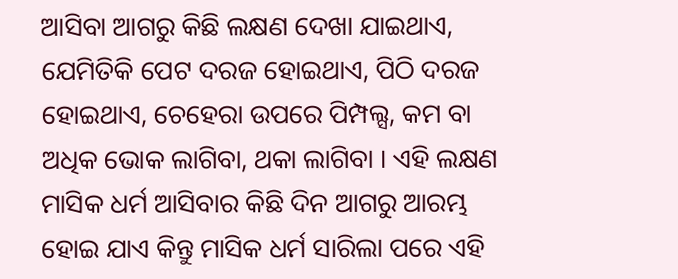ଆସିବା ଆଗରୁ କିଛି ଲକ୍ଷଣ ଦେଖା ଯାଇଥାଏ, ଯେମିତିକି ପେଟ ଦରଜ ହୋଇଥାଏ, ପିଠି ଦରଜ ହୋଇଥାଏ, ଚେହେରା ଉପରେ ପିମ୍ପଲ୍ସ, କମ ବା ଅଧିକ ଭୋକ ଲାଗିବା, ଥକା ଲାଗିବା । ଏହି ଲକ୍ଷଣ ମାସିକ ଧର୍ମ ଆସିବାର କିଛି ଦିନ ଆଗରୁ ଆରମ୍ଭ ହୋଇ ଯାଏ କିନ୍ତୁ ମାସିକ ଧର୍ମ ସାରିଲା ପରେ ଏହି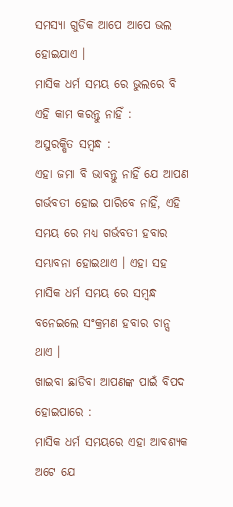ସମସ୍ୟା ଗୁଡିକ ଆପେ ଆପେ ଭଲ ହୋଇଯାଏ ।
ମାସିକ ଧର୍ମ ସମୟ ରେ ଭୁଲରେ ବି ଏହି କାମ କରନ୍ତୁ ନାହିଁ :
ଅସୁରକ୍ଷିତ ସମ୍ବନ୍ଧ :
ଏହା ଜମା ବି ଭାବନ୍ତୁ ନାହିଁ ଯେ ଆପଣ ଗର୍ଭବତୀ ହୋଇ ପାରିବେ ନାହିଁ, ଏହି ସମୟ ରେ ମଧ୍ୟ ଗର୍ଭବତୀ ହବାର ସମ୍ଭାବନା ହୋଇଥାଏ । ଏହା ସହ ମାସିକ ଧର୍ମ ସମୟ ରେ ସମ୍ବନ୍ଧ ବନେଇଲେ ସଂକ୍ରମଣ ହବାର ଚାନ୍ସ ଥାଏ ।
ଖାଇବା ଛାଡିବା ଆପଣଙ୍କ ପାଇଁ ବିପଦ ହୋଇପାରେ :
ମାସିକ ଧର୍ମ ସମୟରେ ଏହା ଆବଶ୍ୟକ ଅଟେ ଯେ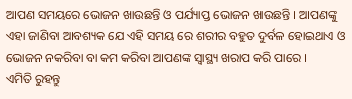ଆପଣ ସମୟରେ ଭୋଜନ ଖାଉଛନ୍ତି ଓ ପର୍ଯ୍ୟାପ୍ତ ଭୋଜନ ଖାଉଛନ୍ତି । ଆପଣଙ୍କୁ ଏହା ଜାଣିବା ଆବଶ୍ୟକ ଯେ ଏହି ସମୟ ରେ ଶରୀର ବହୁତ ଦୁର୍ବଳ ହୋଇଥାଏ ଓ ଭୋଜନ ନକରିବା ବା କମ କରିବା ଆପଣଙ୍କ ସ୍ୱାସ୍ଥ୍ୟ ଖରାପ କରି ପାରେ ।
ଏମିତି ରୁହନ୍ତୁ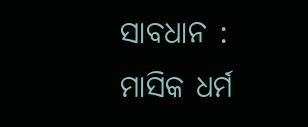ସାବଧାନ :
ମାସିକ ଧର୍ମ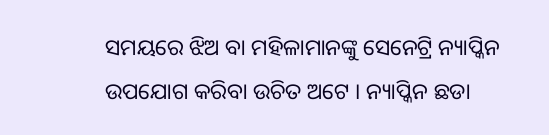ସମୟରେ ଝିଅ ବା ମହିଳାମାନଙ୍କୁ ସେନେଟ୍ରି ନ୍ୟାପ୍କିନ ଉପଯୋଗ କରିବା ଉଚିତ ଅଟେ । ନ୍ୟାପ୍କିନ ଛଡା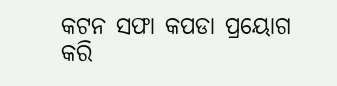କଟନ ସଫା କପଡା ପ୍ରୟୋଗ କରି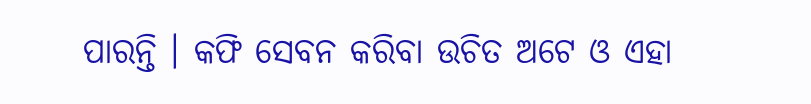ପାରନ୍ତି । କଫି ସେବନ କରିବା ଉଚିତ ଅଟେ ଓ ଏହା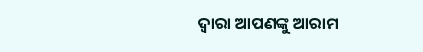ଦ୍ଵାରା ଆପଣଙ୍କୁ ଆରାମ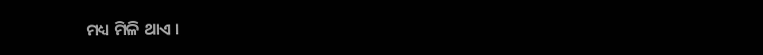ମଧ୍ୟ ମିଳି ଥାଏ ।